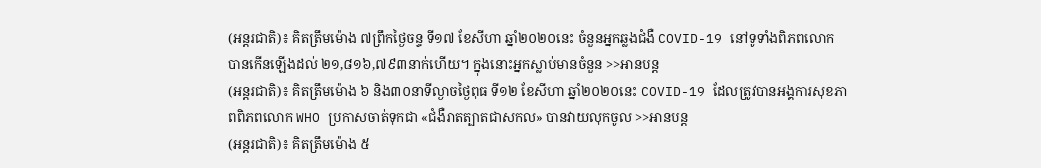(អន្តរជាតិ)៖ គិតត្រឹមម៉ោង ៧ព្រឹកថ្ងៃចន្ទ ទី១៧ ខែសីហា ឆ្នាំ២០២០នេះ ចំនួនអ្នកឆ្លងជំងឺ COVID-19 នៅទូទាំងពិភពលោក បានកើនឡើងដល់ ២១,៨១៦,៧៩៣នាក់ហើយ។ ក្នុងនោះអ្នកស្លាប់មានចំនួន >>អានបន្ត
(អន្តរជាតិ)៖ គិតត្រឹមម៉ោង ៦ និង៣០នាទីល្ងាចថ្ងៃពុធ ទី១២ ខែសីហា ឆ្នាំ២០២០នេះ COVID-19 ដែលត្រូវបានអង្គការសុខភាពពិភពលោក WHO ប្រកាសចាត់ទុកជា «ជំងឺរាតត្បាតជាសកល» បានវាយលុកចូល >>អានបន្ត
(អន្តរជាតិ)៖ គិតត្រឹមម៉ោង ៥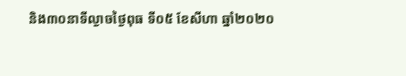និង៣០នាទីល្ងាចថ្ងៃពុធ ទី០៥ ខែសីហា ឆ្នាំ២០២០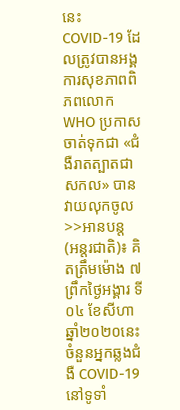នេះ COVID-19 ដែលត្រូវបានអង្គការសុខភាពពិភពលោក WHO ប្រកាសចាត់ទុកជា «ជំងឺរាតត្បាតជាសកល» បានវាយលុកចូល >>អានបន្ត
(អន្តរជាតិ)៖ គិតត្រឹមម៉ោង ៧ព្រឹកថ្ងៃអង្គារ ទី០៤ ខែសីហា ឆ្នាំ២០២០នេះ ចំនួនអ្នកឆ្លងជំងឺ COVID-19 នៅទូទាំ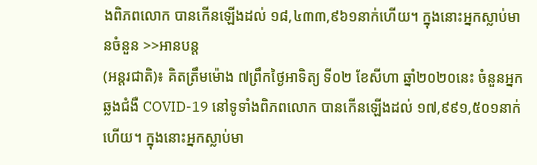ងពិភពលោក បានកើនឡើងដល់ ១៨,៤៣៣,៩៦១នាក់ហើយ។ ក្នុងនោះអ្នកស្លាប់មានចំនួន >>អានបន្ត
(អន្តរជាតិ)៖ គិតត្រឹមម៉ោង ៧ព្រឹកថ្ងៃអាទិត្យ ទី០២ ខែសីហា ឆ្នាំ២០២០នេះ ចំនួនអ្នកឆ្លងជំងឺ COVID-19 នៅទូទាំងពិភពលោក បានកើនឡើងដល់ ១៧,៩៩១,៥០១នាក់ហើយ។ ក្នុងនោះអ្នកស្លាប់មា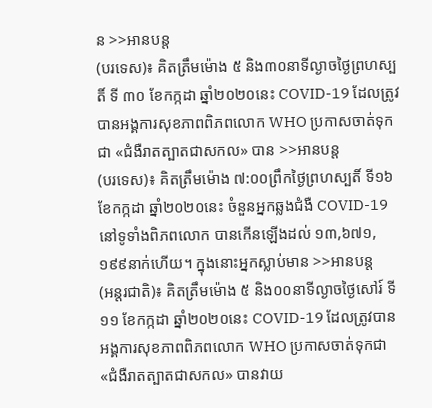ន >>អានបន្ត
(បរទេស)៖ គិតត្រឹមម៉ោង ៥ និង៣០នាទីល្ងាចថ្ងៃព្រហស្បតិ៍ ទី ៣០ ខែកក្កដា ឆ្នាំ២០២០នេះ COVID-19 ដែលត្រូវបានអង្គការសុខភាពពិភពលោក WHO ប្រកាសចាត់ទុកជា «ជំងឺរាតត្បាតជាសកល» បាន >>អានបន្ត
(បរទេស)៖ គិតត្រឹមម៉ោង ៧:០០ព្រឹកថ្ងៃព្រហស្បតិ៍ ទី១៦ ខែកក្កដា ឆ្នាំ២០២០នេះ ចំនួនអ្នកឆ្លងជំងឺ COVID-19 នៅទូទាំងពិភពលោក បានកើនឡើងដល់ ១៣,៦៧១,១៩៩នាក់ហើយ។ ក្នុងនោះអ្នកស្លាប់មាន >>អានបន្ត
(អន្តរជាតិ)៖ គិតត្រឹមម៉ោង ៥ និង០០នាទីល្ងាចថ្ងៃសៅរ៍ ទី ១១ ខែកក្កដា ឆ្នាំ២០២០នេះ COVID-19 ដែលត្រូវបានអង្គការសុខភាពពិភពលោក WHO ប្រកាសចាត់ទុកជា «ជំងឺរាតត្បាតជាសកល» បានវាយ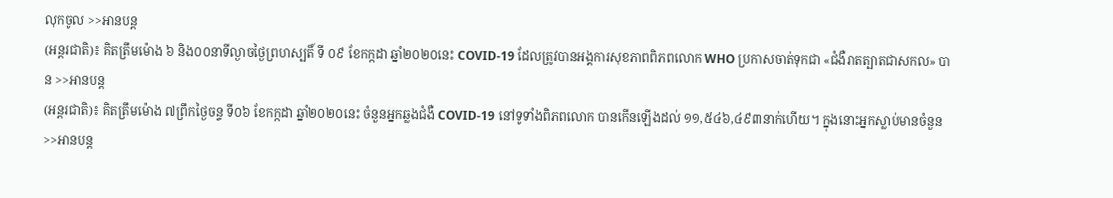លុកចូល >>អានបន្ត
(អន្តរជាតិ)៖ គិតត្រឹមម៉ោង ៦ និង០០នាទីល្ងាចថ្ងៃព្រហស្បតិ៍ ទី ០៩ ខែកក្កដា ឆ្នាំ២០២០នេះ COVID-19 ដែលត្រូវបានអង្គការសុខភាពពិភពលោក WHO ប្រកាសចាត់ទុកជា «ជំងឺរាតត្បាតជាសកល» បាន >>អានបន្ត
(អន្តរជាតិ)៖ គិតត្រឹមម៉ោង ៧ព្រឹកថ្ងៃចន្ទ ទី០៦ ខែកក្កដា ឆ្នាំ២០២០នេះ ចំនួនអ្នកឆ្លងជំងឺ COVID-19 នៅទូទាំងពិភពលោក បានកើនឡើងដល់ ១១,៥៤៦,៤៩៣នាក់ហើយ។ ក្នុងនោះអ្នកស្លាប់មានចំនួន >>អានបន្ត